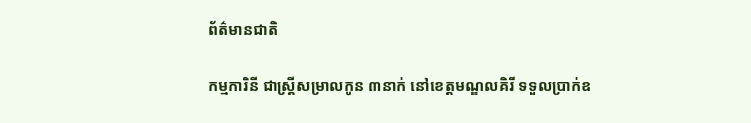ព័ត៌មានជាតិ

កម្មការិនី ជាស្ត្រីសម្រាលកូន ៣នាក់ នៅខេត្តមណ្ឌលគិរី ទទួលប្រាក់ឧ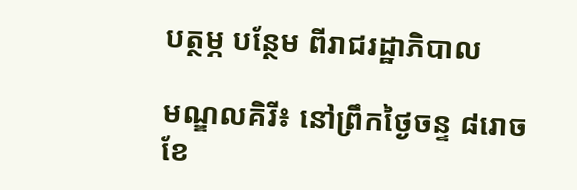បត្ថម្ភ បន្ថែម ពីរាជរដ្ឋាភិបាល

មណ្ឌលគិរី៖ នៅព្រឹកថ្ងៃចន្ទ ៨រោច ខែ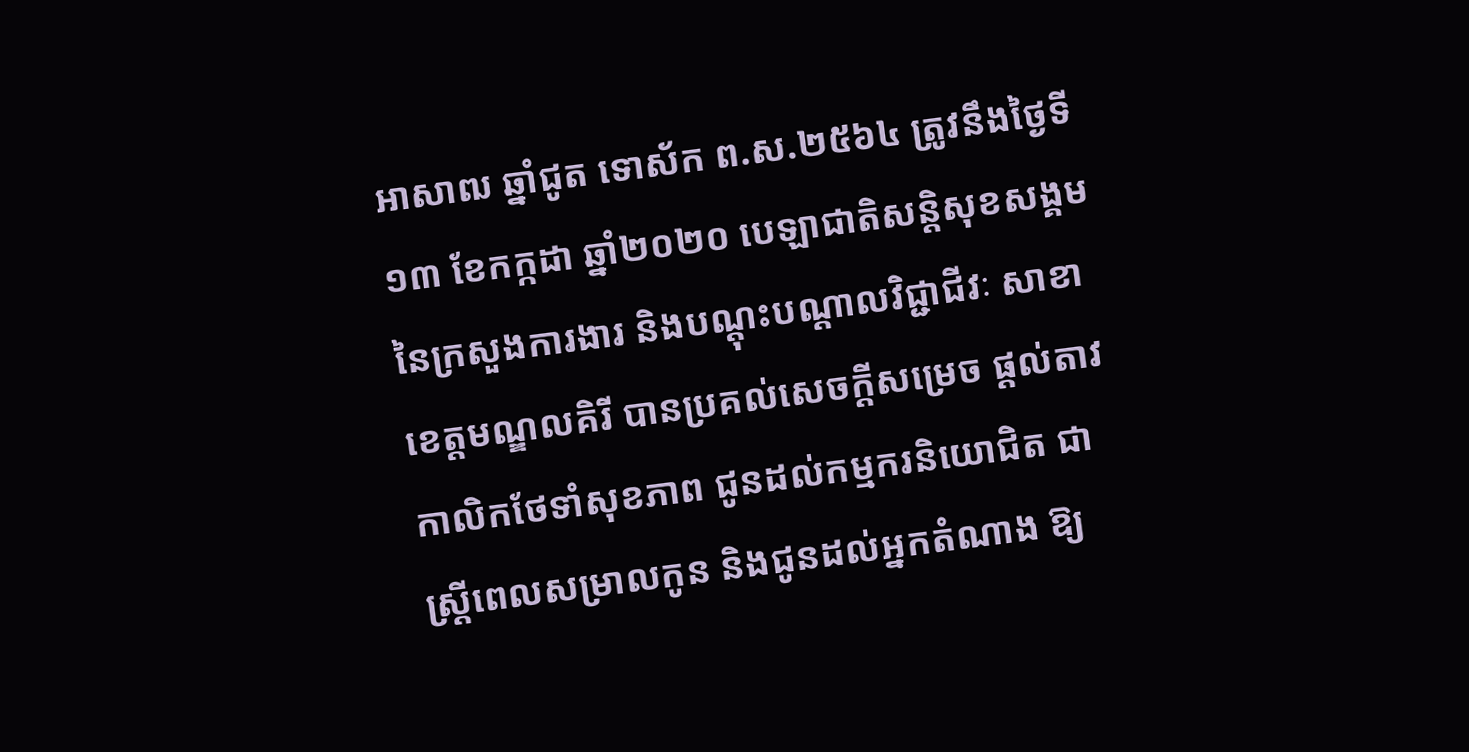អាសាឍ ឆ្នាំជូត ទោស័ក ព.ស.២៥៦៤ ត្រូវនឹងថ្ងៃទី១៣ ខែកក្កដា ឆ្នាំ២០២០ បេឡាជាតិសន្តិសុខសង្គម នៃក្រសួងការងារ និងបណ្តុះបណ្តាលវិជ្ជាជីវៈ សាខាខេត្តមណ្ឌលគិរី បានប្រគល់សេចក្ដីសម្រេច ផ្ដល់តាវកាលិកថែទាំសុខភាព ជូនដល់កម្មករនិយោជិត ជាស្ត្រីពេលសម្រាលកូន និងជូនដល់អ្នកតំណាង ឱ្យ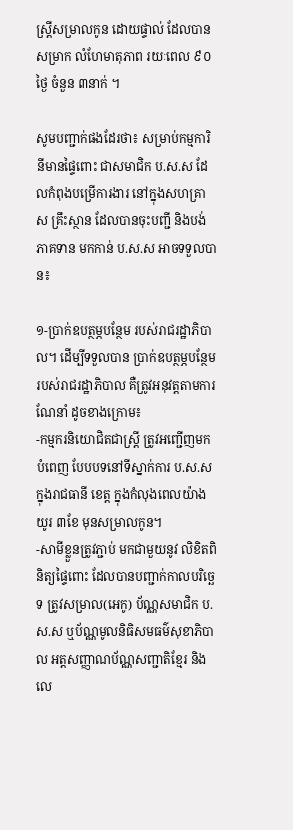ស្រ្តីសម្រាលកូន ដោយផ្ទាល់ ដែលបានសម្រាក លំហែមាតុភាព រយៈពេល ៩០ថ្ងៃ ចំនួន ៣នាក់ ។

សូមបញ្ជាក់ផងដែរថា៖ សម្រាប់កម្មការិនីមានផ្ទៃពោះ ជាសមាជិក ប.ស.ស ដែលកំពុងបម្រើការងារ នៅក្នុងសហគ្រាស គ្រឹះស្ថាន ដែលបានចុះបញ្ជី និងបង់ភាគទាន មកកាន់ ប.ស.ស អាចទទួលបាន៖

១-ប្រាក់ឧបត្ថម្ភបន្ថែម របស់រាជរដ្ឋាភិបាល។ ដើម្បីទទួលបាន ប្រាក់ឧបត្ថម្ភបន្ថែម របស់រាជរដ្ឋាភិបាល គឺត្រូវអនុវត្តតាមការណែនាំ ដូចខាងក្រោម៖
-កម្មករនិយោជិតជាស្រ្តី ត្រូវអញ្ជើញមកបំពេញ បែបបទនៅទីស្នាក់ការ ប.ស.ស ក្នុងរាជធានី ខេត្ត ក្នុងកំលុងពេលយ៉ាងយូរ ៣ខែ មុនសម្រាលកូន។
-សាមីខ្លួនត្រូវភ្ជាប់ មកជាមួយនូវ លិខិតពិនិត្យផ្ទៃពោះ ដែលបានបញ្ជាក់កាលបរិច្ឆេទ ត្រូវសម្រាល(អេកូ) ប័ណ្ណសមាជិក ប.ស.ស ឬប័ណ្ណមូលនិធិសមធម៌សុខាភិបាល អត្តសញ្ញាណប័ណ្ណសញ្ជាតិខ្មែរ និងលេ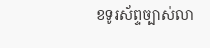ខទូរស័ព្ទច្បាស់លា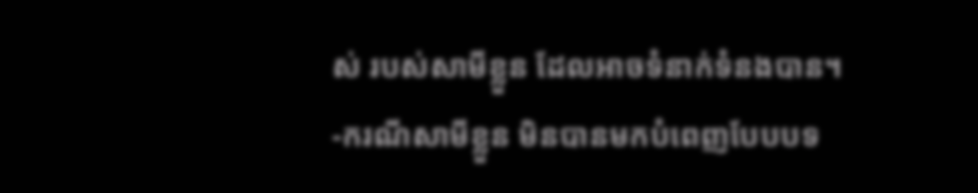ស់ របស់សាមីខ្លួន ដែលអាចទំនាក់ទំនងបាន។
-ករណីសាមីខ្លួន មិនបានមកបំពេញបែបបទ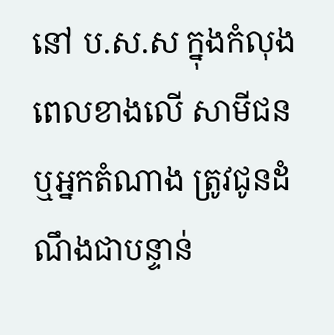នៅ ប.ស.ស ក្នុងកំលុងពេលខាងលើ សាមីជន ឬអ្នកតំណាង ត្រូវជូនដំណឹងជាបន្ទាន់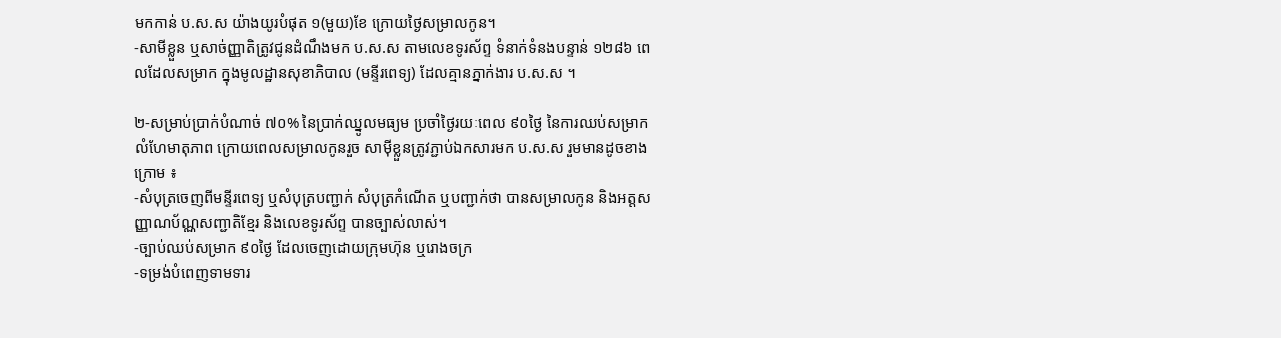មកកាន់ ប.ស.ស យ៉ាងយូរបំផុត ១(មួយ)ខែ ក្រោយថ្ងៃសម្រាលកូន។
-សាមីខ្លួន ឬសាច់ញ្ញាតិត្រូវជូនដំណឹងមក ប.ស.ស តាមលេខទូរស័ព្ទ ទំនាក់ទំនងបន្ទាន់ ១២៨៦ ពេលដែលសម្រាក ក្នុងមូលដ្ឋានសុខាភិបាល (មន្ទីរពេទ្យ) ដែលគ្មានភ្នាក់ងារ ប.ស.ស ។

២-សម្រាប់ប្រាក់បំណាច់ ៧០% នៃប្រាក់ឈ្នូលមធ្យម ប្រចាំថ្ងៃរយៈពេល ៩០ថ្ងៃ នៃការឈប់សមា្រក លំហែមាតុភាព ក្រោយពេលសម្រាលកូនរួច សាម៉ីខ្លួនត្រូវភ្ជាប់ឯកសារមក ប.ស.ស រួមមានដូចខាងក្រោម ៖
-សំបុត្រចេញពីមន្ទីរពេទ្យ ឬសំបុត្របញ្ជាក់ សំបុត្រកំណើត ឬបញ្ជាក់ថា បានសម្រាលកូន និងអត្តសញ្ញាណប័ណ្ណសញ្ជាតិខ្មែរ និងលេខទូរស័ព្ទ បានច្បាស់លាស់។
-ច្បាប់ឈប់សម្រាក ៩០ថ្ងៃ ដែលចេញដោយក្រុមហ៊ុន ឬរោងចក្រ
-ទម្រង់បំពេញទាមទារ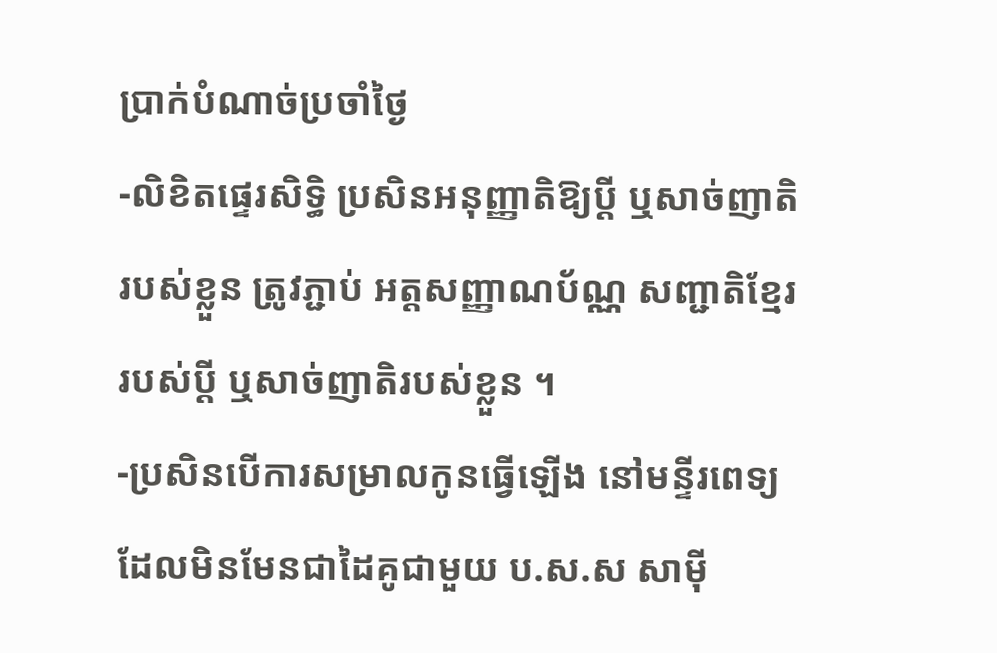ប្រាក់បំណាច់ប្រចាំថ្ងៃ
-លិខិតផ្ទេរសិទ្ធិ ប្រសិនអនុញ្ញាតិឱ្យប្តី ឬសាច់ញាតិរបស់ខ្លួន ត្រូវភ្ជាប់ អត្តសញ្ញាណប័ណ្ណ សញ្ជាតិខ្មែរ របស់ប្តី ឬសាច់ញាតិរបស់ខ្លួន ។
-ប្រសិនបើការសម្រាលកូនធ្វើឡើង នៅមន្ទីរពេទ្យ ដែលមិនមែនជាដៃគូជាមួយ ប.ស.ស សាម៉ី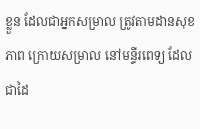ខ្លួន ដែលជាអ្នកសម្រាល ត្រូវតាមដានសុខភាព ក្រោយសម្រាល នៅមន្ទីរពេទ្យ ដែលជាដៃ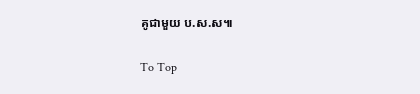គូជាមួយ ប.ស.ស៕

To Top